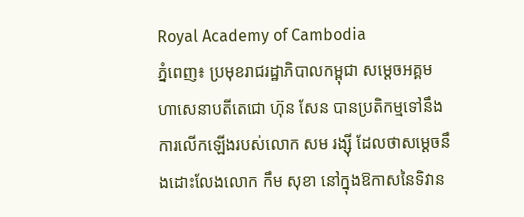Royal Academy of Cambodia
ភ្នំពេញ៖ ប្រមុខរាជរដ្ឋាភិបាលកម្ពុជា សម្ដេចអគ្គមហាសេនាបតីតេជោ ហ៊ុន សែន បានប្រតិកម្មទៅនឹងការលើកឡើងរបស់លោក សម រង្ស៊ី ដែលថាសម្ដេចនឹងដោះលែងលោក កឹម សុខា នៅក្នុងឱកាសនៃទិវាន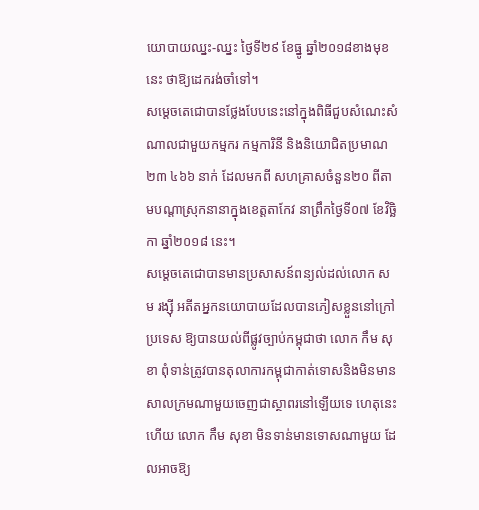យោបាយឈ្នះ-ឈ្នះ ថ្ងៃទី២៩ ខែធ្នូ ឆ្នាំ២០១៨ខាងមុខនេះ ថាឱ្យដេករង់ចាំទៅ។
សម្ដេចតេជោបានថ្លែងបែបនេះនៅក្នុងពិធីជួបសំណេះសំណាលជាមួយកម្មករ កម្មការិនី និងនិយោជិតប្រមាណ ២៣ ៤៦៦ នាក់ ដែលមកពី សហគ្រាសចំនួន២០ ពីតាមបណ្ដាស្រុកនានាក្នុងខេត្តតាកែវ នាព្រឹកថ្ងៃទី០៧ ខែវិច្ឆិកា ឆ្នាំ២០១៨ នេះ។
សម្ដេចតេជោបានមានប្រសាសន៍ពន្យល់ដល់លោក សម រង្ស៊ី អតីតអ្នកនយោបាយដែលបានភៀសខ្លួននៅក្រៅប្រទេស ឱ្យបានយល់ពីផ្លូវច្បាប់កម្ពុជាថា លោក កឹម សុខា ពុំទាន់ត្រូវបានតុលាការកម្ពុជាកាត់ទោសនិងមិនមានសាលក្រមណាមួយចេញជាស្ថាពរនៅឡើយទេ ហេតុនេះហើយ លោក កឹម សុខា មិនទាន់មានទោសណាមួយ ដែលអាចឱ្យ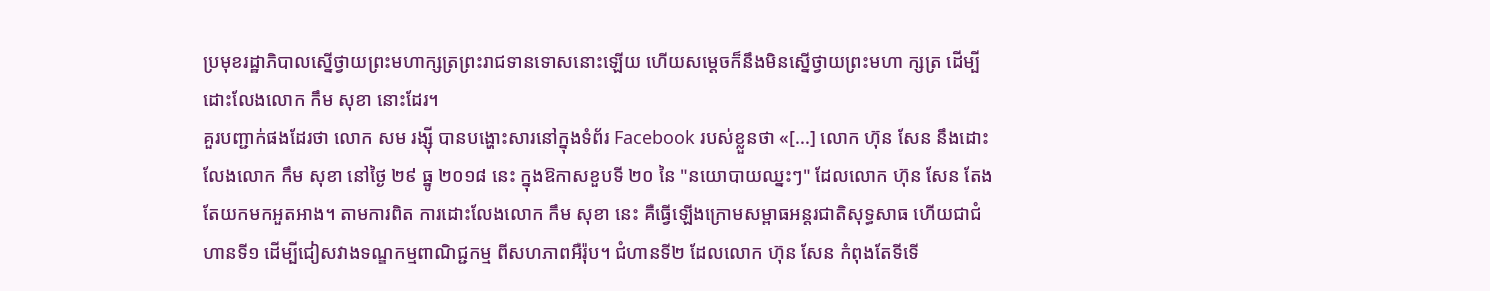ប្រមុខរដ្ឋាភិបាលស្នើថ្វាយព្រះមហាក្សត្រព្រះរាជទានទោសនោះឡើយ ហើយសម្ដេចក៏នឹងមិនស្នើថ្វាយព្រះមហា ក្សត្រ ដើម្បីដោះលែងលោក កឹម សុខា នោះដែរ។
គួរបញ្ជាក់ផងដែរថា លោក សម រង្ស៊ី បានបង្ហោះសារនៅក្នុងទំព័រ Facebook របស់ខ្លួនថា «[...] លោក ហ៊ុន សែន នឹងដោះលែងលោក កឹម សុខា នៅថ្ងៃ ២៩ ធ្នូ ២០១៨ នេះ ក្នុងឱកាសខួបទី ២០ នៃ "នយោបាយឈ្នះៗ" ដែលលោក ហ៊ុន សែន តែងតែយកមកអួតអាង។ តាមការពិត ការដោះលែងលោក កឹម សុខា នេះ គឺធ្វើឡើងក្រោមសម្ពាធអន្តរជាតិសុទ្ធសាធ ហើយជាជំហានទី១ ដើម្បីជៀសវាងទណ្ឌកម្មពាណិជ្ជកម្ម ពីសហភាពអឺរ៉ុប។ ជំហានទី២ ដែលលោក ហ៊ុន សែន កំពុងតែទីទើ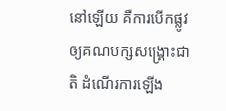នៅឡើយ គឺការបើកផ្លូវឲ្យគណបក្សសង្គ្រោះជាតិ ដំណើរការឡើង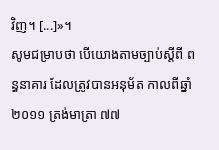វិញ។ [...]»។
សូមជម្រាបថា បើយោងតាមច្បាប់ស្ដីពី ពន្ធនាគារ ដែលត្រូវបានអនុម័ត កាលពីឆ្នាំ២០១១ ត្រង់មាត្រា ៧៧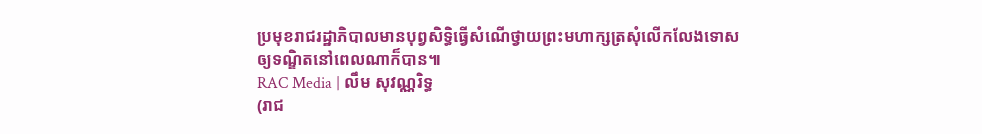ប្រមុខរាជរដ្ឋាភិបាលមានបុព្វសិទ្ធិធ្វើសំណើថ្វាយព្រះមហាក្សត្រសុំលើកលែងទោសឲ្យទណ្ឌិតនៅពេលណាក៏បាន៕
RAC Media | លឹម សុវណ្ណរិទ្ធ
(រាជ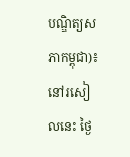បណ្ឌិត្យសភាកម្ពុជា)៖ នៅរសៀលនេះ ថ្ងៃ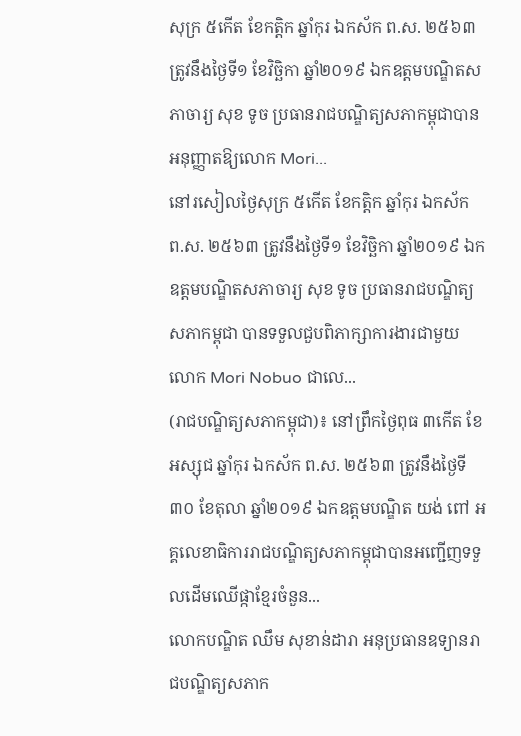សុក្រ ៥កើត ខែកត្តិក ឆ្នាំកុរ ឯកស័ក ព.ស. ២៥៦៣ ត្រូវនឹងថ្ងៃទី១ ខែវិច្ឆិកា ឆ្នាំ២០១៩ ឯកឧត្ដមបណ្ឌិតសភាចារ្យ សុខ ទូច ប្រធានរាជបណ្ឌិត្យសភាកម្ពុជាបានអនុញ្ញាតឱ្យលោក Mori...
នៅរសៀលថ្ងៃសុក្រ ៥កើត ខែកត្តិក ឆ្នាំកុរ ឯកស័ក ព.ស. ២៥៦៣ ត្រូវនឹងថ្ងៃទី១ ខែវិច្ឆិកា ឆ្នាំ២០១៩ ឯកឧត្ដមបណ្ឌិតសភាចារ្យ សុខ ទូច ប្រធានរាជបណ្ឌិត្យសភាកម្ពុជា បានទទួលជួបពិភាក្សាការងារជាមួយ លោក Mori Nobuo ជាលេ...
(រាជបណ្ឌិត្យសភាកម្ពុជា)៖ នៅព្រឹកថ្ងៃពុធ ៣កើត ខែអស្សុជ ឆ្នាំកុរ ឯកស័ក ព.ស. ២៥៦៣ ត្រូវនឹងថ្ងៃទី៣០ ខែតុលា ឆ្នាំ២០១៩ ឯកឧត្តមបណ្ឌិត យង់ ពៅ អគ្គលេខាធិការរាជបណ្ឌិត្យសភាកម្ពុជាបានអញ្ជើញទទួលដើមឈើផ្កាខ្មែរចំនួន...
លោកបណ្ឌិត ឈឹម សុខាន់ដារា អនុប្រធានឧទ្យានរាជបណ្ឌិត្យសភាក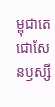ម្ពុជាតេជោសែនឫស្សី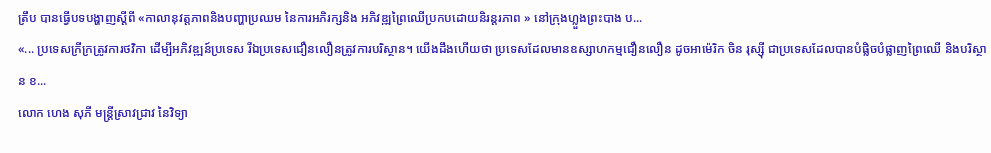ត្រឹប បានធ្វើបទបង្ហាញស្តីពី «កាលានុវត្តភាពនិងបញ្ហាប្រឈម នៃការអភិរក្សនិង អភិវឌ្ឍព្រៃឈើប្រកបដោយនិរន្តរភាព » នៅក្រុងហ្លួងព្រះបាង ប...
«... ប្រទេសក្រីក្រត្រូវការថវិកា ដើម្បីអភិវឌ្ឍន៍ប្រទេស រីឯប្រទេសជឿនលឿនត្រូវការបរិស្ថាន។ យើងដឹងហើយថា ប្រទេសដែលមានឧស្សាហកម្មជឿនលឿន ដូចអាម៉េរិក ចិន រុស្ស៊ី ជាប្រទេសដែលបានបំផ្លិចបំផ្លាញព្រៃឈើ និងបរិស្ថាន ខ...
លោក ហេង សុភី មន្រ្តីស្រាវជ្រាវ នៃវិទ្យា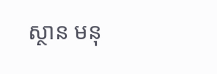ស្ថាន មនុ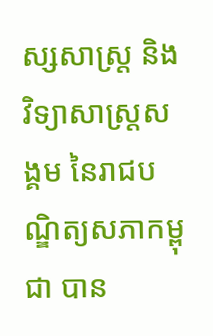ស្សសាស្រ្ត និងវិទ្យាសាស្រ្តសង្គម នៃរាជបណ្ឌិត្យសភាកម្ពុជា បាន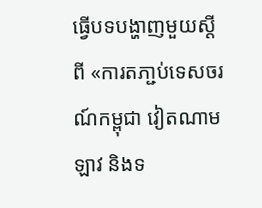ធ្វើបទបង្ហាញមួយស្តីពី «ការតភា្ជប់ទេសចរណ៍កម្ពុជា វៀតណាម ឡាវ និងទ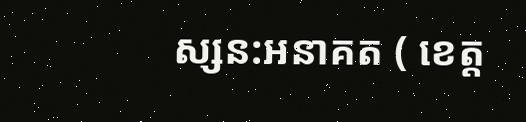ស្សន:អនាគត ( ខេត្ត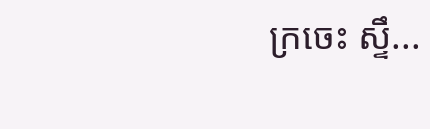ក្រចេះ ស្ទឹ...